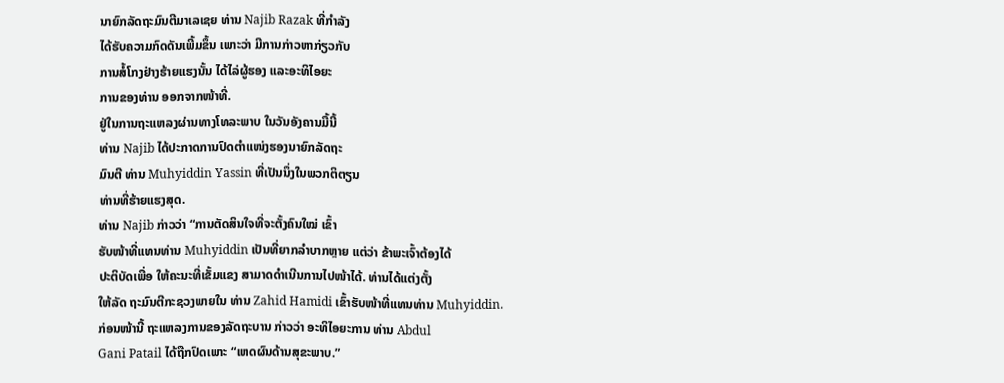ນາຍົກລັດຖະມົນຕີມາເລເຊຍ ທ່ານ Najib Razak ທີ່ກຳລັງ
ໄດ້ຮັບຄວາມກົດດັນເພີ້ມຂຶ້ນ ເພາະວ່າ ມີການກ່າວຫາກ່ຽວກັບ
ການສໍ້ໂກງຢ່າງຮ້າຍແຮງນັ້ນ ໄດ້ໄລ່ຜູ້ຮອງ ແລະອະທິໄອຍະ
ການຂອງທ່ານ ອອກຈາກໜ້າທີ່.
ຢູ່ໃນການຖະແຫລງຜ່ານທາງໂທລະພາບ ໃນວັນອັງຄານມື້ນີ້
ທ່ານ Najib ໄດ້ປະກາດການປົດຕຳແໜ່ງຮອງນາຍົກລັດຖະ
ມົນຕີ ທ່ານ Muhyiddin Yassin ທີ່ເປັນນຶ່ງໃນພວກຕິຕຽນ
ທ່ານທີ່ຮ້າຍແຮງສຸດ.
ທ່ານ Najib ກ່າວວ່າ “ການຕັດສິນໃຈທີ່ຈະຕັ້ງຄົນໃໝ່ ເຂົ້າ
ຮັບໜ້າທີ່ແທນທ່ານ Muhyiddin ເປັນທີ່ຍາກລຳບາກຫຼາຍ ແຕ່ວ່າ ຂ້າພະເຈົ້າຕ້ອງໄດ້
ປະຕິບັດເພື່ອ ໃຫ້ຄະນະທີ່ເຂັ້ມແຂງ ສາມາດດຳເນີນການໄປໜ້າໄດ້. ທ່ານໄດ້ແຕ່ງຕັ້ງ
ໃຫ້ລັດ ຖະມົນຕີກະຊວງພາຍໃນ ທ່ານ Zahid Hamidi ເຂົ້າຮັບໜ້າທີ່ແທນທ່ານ Muhyiddin.
ກ່ອນໜ້ານີ້ ຖະແຫລງການຂອງລັດຖະບານ ກ່າວວ່າ ອະທິໄອຍະການ ທ່ານ Abdul
Gani Patail ໄດ້ຖືກປົດເພາະ “ເຫດຜົນດ້ານສຸຂະພາບ.”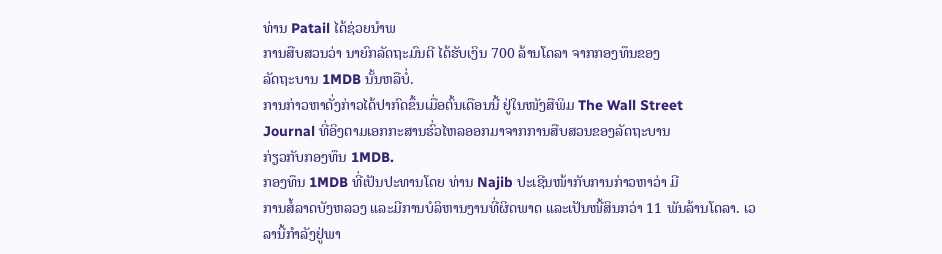ທ່ານ Patail ໄດ້ຊ່ວຍນຳພ
ການສືບສວນວ່າ ນາຍົກລັດຖະມົນຕີ ໄດ້ຮັບເງິນ 700 ລ້ານໂດລາ ຈາກກອງທຶນຂອງ
ລັດຖະບານ 1MDB ນັ້ນຫລືບໍ່.
ການກ່າວຫາດັ່ງກ່າວໄດ້ປາກົດຂຶ້ນເມື່ອຕົ້ນເດືອນນີ້ ຢູ່ໃນໜັງສືພິມ The Wall Street
Journal ທີ່ອິງຕາມເອກກະສານຮົ່ວໄຫລອອກມາຈາກການສືບສວນຂອງລັດຖະບານ
ກ່ຽວກັບກອງທຶນ 1MDB.
ກອງທຶນ 1MDB ທີ່ເປັນປະທານໂດຍ ທ່ານ Najib ປະເຊີນໜ້າກັບການກ່າວຫາວ່າ ມີ
ການສໍ້ລາດບັງຫລວງ ແລະມີການບໍລິຫານງານທີ່ຜິດພາດ ແລະເປັນໜີ້ສິນກວ່າ 11 ພັນລ້ານໂດລາ. ເວລານີ້ກຳລັງຢູ່ພາ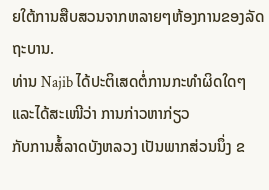ຍໃຕ້ການສືບສວນຈາກຫລາຍໆຫ້ອງການຂອງລັດ
ຖະບານ.
ທ່ານ Najib ໄດ້ປະຕິເສດຕໍ່ການກະທຳຜິດໃດໆ ແລະໄດ້ສະເໜີວ່າ ການກ່າວຫາກ່ຽວ
ກັບການສໍ້ລາດບັງຫລວງ ເປັນພາກສ່ວນນຶ່ງ ຂ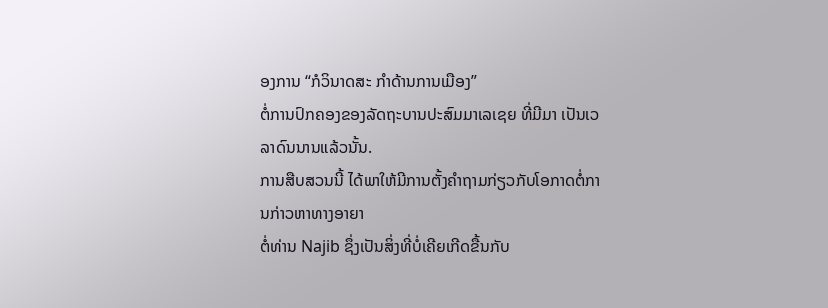ອງການ “ກໍວິນາດສະ ກຳດ້ານການເມືອງ”
ຕໍ່ການປົກຄອງຂອງລັດຖະບານປະສົມມາເລເຊຍ ທີ່ມີມາ ເປັນເວລາດົນນານແລ້ວນັ້ນ.
ການສືບສວນນີ້ ໄດ້ພາໃຫ້ມີການຕັ້ງຄຳຖາມກ່ຽວກັບໂອກາດຕໍ່ການກ່າວຫາທາງອາຍາ
ຕໍ່ທ່ານ Najib ຊຶ່ງເປັນສິ່ງທີ່ບໍ່ເຄີຍເກີດຂື້ນກັບ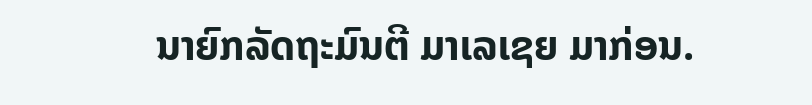ນາຍົກລັດຖະມົນຕີ ມາເລເຊຍ ມາກ່ອນ.